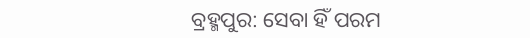ବ୍ରହ୍ମପୁର: ସେବା ହିଁ ପରମ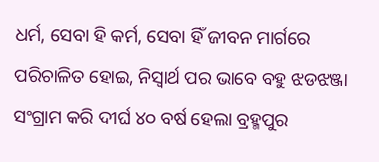ଧର୍ମ, ସେବା ହି କର୍ମ, ସେବା ହିଁ ଜୀବନ ମାର୍ଗରେ ପରିଚାଳିତ ହୋଇ, ନିସ୍ୱାର୍ଥ ପର ଭାବେ ବହୁ ଝଡଝଞ୍ଜା ସଂଗ୍ରାମ କରି ଦୀର୍ଘ ୪୦ ବର୍ଷ ହେଲା ବ୍ରହ୍ମପୁର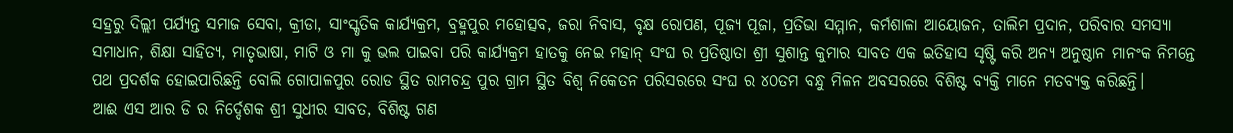ସହ୍ରରୁ ଦିଲ୍ଲୀ ପର୍ଯ୍ୟନ୍ତ ସମାଜ ସେବା, କ୍ରୀଡା, ସାଂସ୍କୃତିକ କାର୍ଯ୍ୟକ୍ରମ, ବ୍ରହ୍ମପୁର ମହୋତ୍ସବ, ଜରା ନିବାସ, ବୃକ୍ଷ ରୋପଣ, ପୂଜ୍ୟ ପୂଜା, ପ୍ରତିଭା ସମ୍ମାନ, କର୍ମଶାଳା ଆୟୋଜନ, ତାଲିମ ପ୍ରଦାନ, ପରିବାର ସମସ୍ୟା ସମାଧାନ, ଶିକ୍ଷା ସାହିତ୍ୟ, ମାତୃଭାଷା, ମାଟି ଓ ମା କୁ ଭଲ ପାଇବା ପରି କାର୍ଯ୍ୟକ୍ରମ ହାତକୁ ନେଇ ମହାନ୍ ସଂଘ ର ପ୍ରତିଷ୍ଠାତା ଶ୍ରୀ ସୁଶାନ୍ତ କୁମାର ସାବତ ଏକ ଇତିହାସ ସୃଷ୍ଟି କରି ଅନ୍ୟ ଅନୁଷ୍ଠାନ ମାନଂକ ନିମନ୍ତେ ପଥ ପ୍ରଦର୍ଶକ ହୋଇପାରିଛନ୍ତି ବୋଲି ଗୋପାଳପୁର ରୋଡ ସ୍ଥିତ ରାମଚନ୍ଦ୍ର ପୁର ଗ୍ରାମ ସ୍ଥିତ ବିଶ୍ବ ନିକେତନ ପରିସରରେ ସଂଘ ର ୪୦ତମ ବନ୍ଧୁ ମିଳନ ଅବସରରେ ବିଶିଷ୍ଟ ବ୍ୟକ୍ତି ମାନେ ମତବ୍ୟକ୍ତ କରିଛନ୍ତି।
ଆଈ ଏସ ଆର ଡି ର ନିର୍ଦ୍ଦେଶକ ଶ୍ରୀ ସୁଧୀର ସାବତ, ବିଶିଷ୍ଟ ଗଣ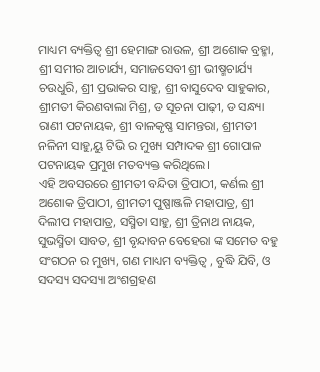ମାଧ୍ୟମ ବ୍ୟକ୍ତିତ୍ଵ ଶ୍ରୀ ହେମାଙ୍ଗ ରାଉଳ, ଶ୍ରୀ ଅଶୋକ ବ୍ରହ୍ମା, ଶ୍ରୀ ସମୀର ଆଚାର୍ଯ୍ୟ, ସମାଜସେବୀ ଶ୍ରୀ ଭୀଷ୍ମଚାର୍ଯ୍ୟ ଚଉଧୁରି, ଶ୍ରୀ ପ୍ରଭାକର ସାହୁ, ଶ୍ରୀ ବାସୁଦେବ ସାହୁକାର, ଶ୍ରୀମତୀ କିରଣବାଲା ମିଶ୍ର, ଡ ସୂଚନା ପାଢ଼ୀ, ଡ ସନ୍ଧ୍ୟା ରାଣୀ ପଟନାୟକ, ଶ୍ରୀ ବାଳକୃଷ୍ଣ ସାମନ୍ତରା, ଶ୍ରୀମତୀ ନଳିନୀ ସାହୁ,ୟୁ ଟିଭି ର ମୁଖ୍ୟ ସମ୍ପାଦକ ଶ୍ରୀ ଗୋପାଳ ପଟନାୟକ ପ୍ରମୁଖ ମତବ୍ୟକ୍ତ କରିଥିଲେ।
ଏହି ଅବସରରେ ଶ୍ରୀମତୀ ବନ୍ଦିତା ତ୍ରିପାଠୀ, କର୍ଣଲ ଶ୍ରୀ ଅଶୋକ ତ୍ରିପାଠୀ, ଶ୍ରୀମତୀ ପୁଷ୍ପାଞ୍ଜଳି ମହାପାତ୍ର, ଶ୍ରୀ ଦିଲୀପ ମହାପାତ୍ର, ସସ୍ମିତା ସାହୁ, ଶ୍ରୀ ତ୍ରିନାଥ ନାୟକ, ସୁଭସ୍ମିତା ସାବତ, ଶ୍ରୀ ବୃନ୍ଦାବନ ବେହେରା ଙ୍କ ସମେତ ବହୁ ସଂଗଠନ ର ମୁଖ୍ୟ, ଗଣ ମାଧ୍ୟମ ବ୍ୟକ୍ତିତ୍ଵ , ବୁଦ୍ଧି ଯିବି, ଓ ସଦସ୍ୟ ସଦସ୍ୟା ଅଂଶଗ୍ରହଣ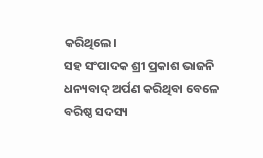କରିଥିଲେ।
ସହ ସଂପାଦକ ଶ୍ରୀ ପ୍ରକାଶ ଭାଜନି ଧନ୍ୟବାଦ୍ ଅର୍ପଣ କରିଥିବା ବେଳେ ବରିଷ୍ଠ ସଦସ୍ୟ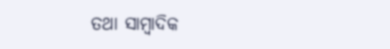ତଥା ସାମ୍ବାଦିକ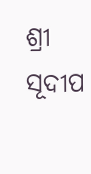ଶ୍ରୀ ସୂଦୀପ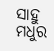ସାହୁ ମଧୁର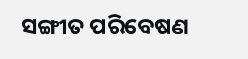ସଙ୍ଗୀତ ପରିବେଷଣ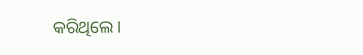କରିଥିଲେ।